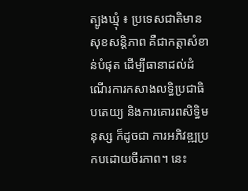ត្បូងឃ្មុំ ៖ ប្រទេសជាតិមានសុខសន្តិភាព គឺជាកត្តាសំខាន់បំផុត ដើម្បីធានាដល់ដំណើរការកសាងលទ្ធិប្រជាធិបតេយ្យ និងការគោរពសិទ្ធិមនុស្ស ក៏ដូចជា ការអភិវឌ្ឍប្រកបដោយចីរភាព។ នេះ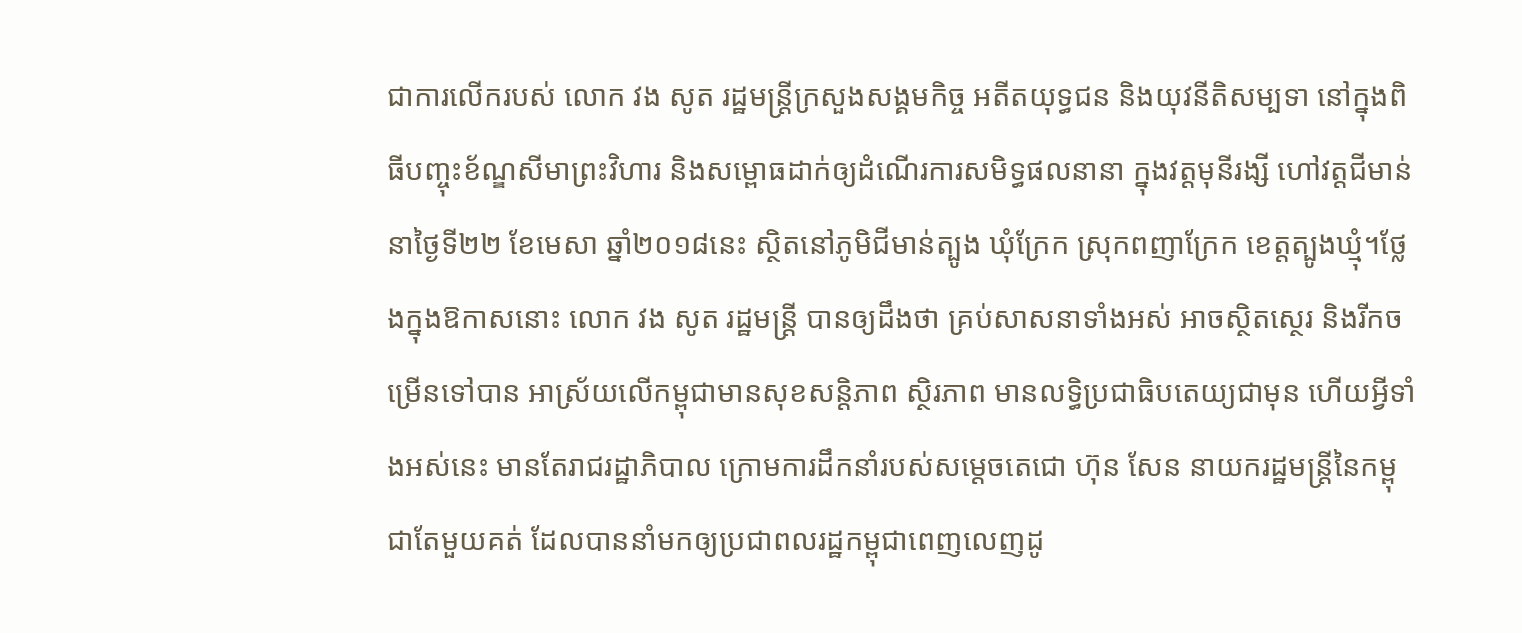ជាការលើករបស់ លោក វង សូត រដ្ឋមន្ត្រីក្រសួងសង្គមកិច្ច អតីតយុទ្ធជន និងយុវនីតិសម្បទា នៅក្នុងពិធីបញ្ចុះខ័ណ្ឌសីមាព្រះវិហារ និងសម្ពោធដាក់ឲ្យដំណើរការសមិទ្ធផលនានា ក្នុងវត្តមុនីរង្សី ហៅវត្តជីមាន់ នាថ្ងៃទី២២ ខែមេសា ឆ្នាំ២០១៨នេះ ស្ថិតនៅភូមិជីមាន់ត្បូង ឃុំក្រែក ស្រុកពញាក្រែក ខេត្តត្បូងឃ្មុំ។ថ្លែងក្នុងឱកាសនោះ លោក វង សូត រដ្ឋមន្ត្រី បានឲ្យដឹងថា គ្រប់សាសនាទាំងអស់ អាចស្ថិតស្ថេរ និងរីកចម្រើនទៅបាន អាស្រ័យលើកម្ពុជាមានសុខសន្តិភាព ស្ថិរភាព មានលទ្ធិប្រជាធិបតេយ្យជាមុន ហើយអ្វីទាំងអស់នេះ មានតែរាជរដ្ឋាភិបាល ក្រោមការដឹកនាំរបស់សម្ដេចតេជោ ហ៊ុន សែន នាយករដ្ឋមន្ត្រីនៃកម្ពុជាតែមួយគត់ ដែលបាននាំមកឲ្យប្រជាពលរដ្ឋកម្ពុជាពេញលេញដូ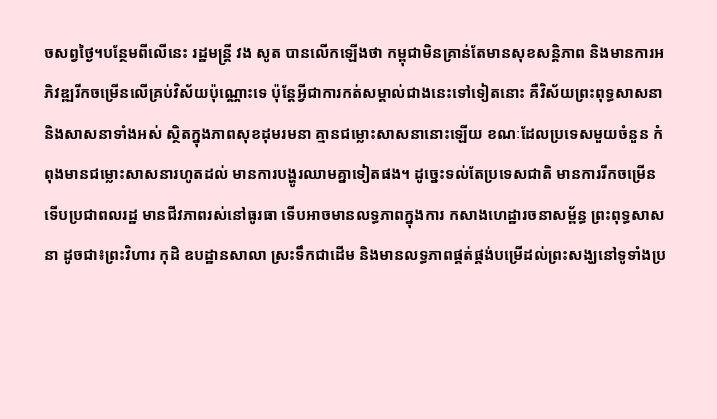ចសព្វថ្ងៃ។បន្ថែមពីលើនេះ រដ្ឋមន្ត្រី វង សូត បានលើកឡើងថា កម្ពុជាមិនគ្រាន់តែមានសុខសន្តិភាព និងមានការអភិវឌ្ឍរីកចម្រើនលើគ្រប់វិស័យប៉ុណ្ណោះទេ ប៉ុន្តែអ្វីជាការកត់សម្គាល់ជាងនេះទៅទៀតនោះ គឺវិស័យព្រះពុទ្ធសាសនា និងសាសនាទាំងអស់ ស្ថិតក្នុងភាពសុខដុមរមនា គ្មានជម្លោះសាសនានោះឡើយ ខណៈដែលប្រទេសមួយចំនួន កំពុងមានជម្លោះសាសនារហូតដល់ មានការបង្ហូរឈាមគ្នាទៀតផង។ ដូច្នេះទល់តែប្រទេសជាតិ មានការរីកចម្រើន ទើបប្រជាពលរដ្ឋ មានជីវភាពរស់នៅធូរធា ទើបអាចមានលទ្ធភាពក្នុងការ កសាងហេដ្ឋារចនាសម្ព័ន្ធ ព្រះពុទ្ធសាសនា ដូចជា៖ព្រះវិហារ កុដិ ឧបដ្ឋានសាលា ស្រះទឹកជាដើម និងមានលទ្ធភាពផ្គត់ផ្គង់បម្រើដល់ព្រះសង្ឃនៅទូទាំងប្រ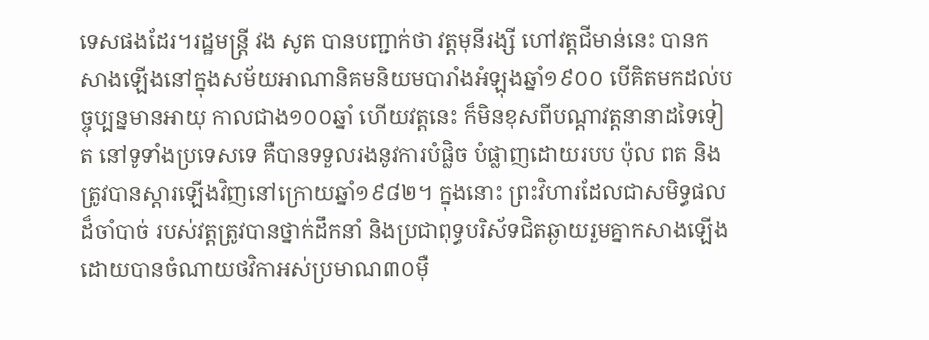ទេសផងដែរ។រដ្ឋមន្ត្រី វង សូត បានបញ្ជាក់ថា វត្តមុនីរង្សី ហៅវត្តជីមាន់នេះ បានកសាងឡើងនៅក្នុងសម័យអាណានិគមនិយមបារាំងអំឡុងឆ្នាំ១៩០០ បើគិតមកដល់បច្ចុប្បន្នមានអាយុ កាលជាង១០០ឆ្នាំ ហើយវត្តនេះ ក៏មិនខុសពីបណ្តាវត្តនានាដទៃទៀត នៅទូទាំងប្រទេសទេ គឺបានទទួលរងនូវការបំផ្លិច បំផ្លាញដោយរបប ប៉ុល ពត និងត្រូវបានស្តារឡើងវិញនៅក្រោយឆ្នាំ១៩៨២។ ក្នុងនោះ ព្រះវិហារដែលជាសមិទ្ធផល ដ៏ចាំបាច់ របស់វត្តត្រូវបានថ្នាក់ដឹកនាំ និងប្រជាពុទ្ធបរិស័ទជិតឆ្ងាយរួមគ្នាកសាងឡើង ដោយបានចំណាយថវិកាអស់ប្រមាណ៣០ម៉ឺ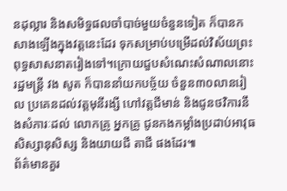នដុល្លារ និងសមិទ្ធផលចាំបាច់មួយចំនួនទៀត ក៏បានកសាងឡើងក្នុងវត្តនេះដែរ ទុកសម្រាប់បម្រើដល់វិស័យព្រះពុទ្ធសាសនាតរៀងទៅ។ក្រោយជួបសំណេះសំណាលនោះ រដ្ឋមន្ត្រី វង សូត ក៏បាននាំយកបច្ច័យ ចំនួន៣០លានរៀល ប្រគេនដល់វត្តមុនីរង្សី ហៅវត្តជីមាន់ និងជូនថវិការនឹងសំភារៈដល់ លោកគ្រូ អ្នកគ្រូ ជូនកងកម្លាំងប្រដាប់អាវុធ សិស្សានុសិស្ស និងយាយជី តាជី ផងដែរ៕
ព័ត៌មានគួរ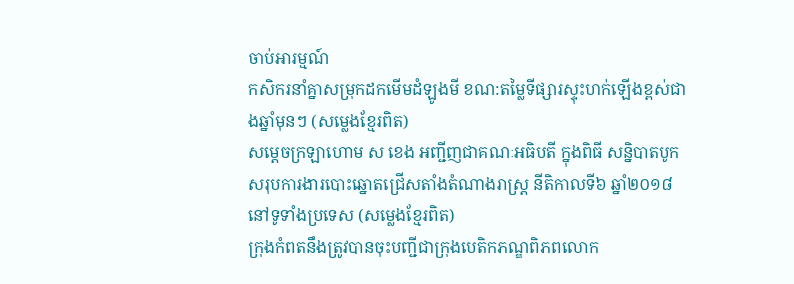ចាប់អារម្មណ៍
កសិករនាំគ្នាសម្រុកដកមើមដំឡូងមី ខណ:តម្លៃទីផ្សារស្ទុះហក់ឡើងខ្ពស់ជាងឆ្នាំមុនៗ (សម្លេងខ្មែរពិត)
សម្តេចក្រឡាហោម ស ខេង អញ្ជីញជាគណៈអធិបតី ក្នុងពិធី សន្និបាតបូកសរុបការងារបោះឆ្នោតជ្រើសតាំងតំណាងរាស្ត្រ នីតិកាលទី៦ ឆ្នាំ២០១៨ នៅទូទាំងប្រទេស (សម្លេងខ្មែរពិត)
ក្រុងកំពតនឹងត្រូវបានចុះបញ្ជីជាក្រុងបេតិកភណ្ឌពិភពលោក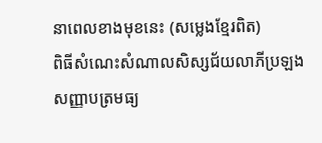នាពេលខាងមុខនេះ (សម្លេងខ្មែរពិត)
ពិធីសំណេះសំណាលសិស្សជ័យលាភីប្រឡងសញ្ញាបត្រមធ្យ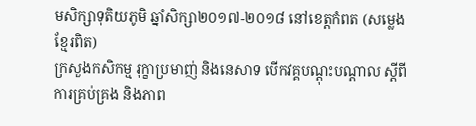មសិក្សាទុតិយភូមិ ឆ្នាំសិក្សា២០១៧-២០១៨ នៅខេត្តកំពត (សម្លេងខ្មែរពិត)
ក្រសួងកសិកម្ម រុក្ខាប្រមាញ់ និងនេសាទ បើកវគ្គបណ្តុះបណ្តាល ស្តីពីការគ្រប់គ្រង និងភាព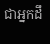ជាអ្នកដឹ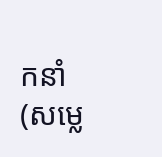កនាំ (សម្លេ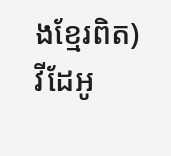ងខ្មែរពិត)
វីដែអូ